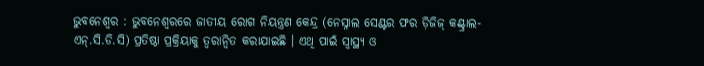ଭୁବନେଶ୍ୱର : ଭୁବନେଶ୍ୱରରେ ଜାତୀୟ ରୋଗ ନିୟନ୍ତ୍ରଣ କେନ୍ଦ୍ର (ନେସ୍ନାଲ ସେଣ୍ଟର ଫର ଡ଼ିଜିଜ୍ କଣ୍ଟ୍ରାଲ-ଏନ୍.ସି.ଡି.ସି) ପ୍ରତିଷ୍ଠା ପ୍ରକ୍ରିୟାକୁ ତ୍ୱରାନ୍ୱିତ କରାଯାଇଛି । ଏଥି ପାଇଁ ସ୍ୱାସ୍ଥ୍ୟ ଓ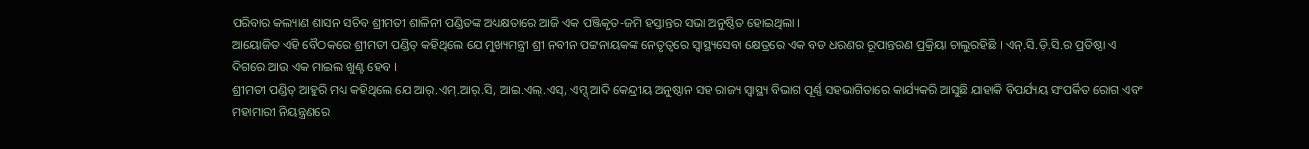ପରିବାର କଲ୍ୟାଣ ଶାସନ ସଚିବ ଶ୍ରୀମତୀ ଶାଳିନୀ ପଣ୍ଡିତଙ୍କ ଅଧ୍ୟକ୍ଷତାରେ ଆଜି ଏକ ପଞ୍ଜିକୃତ-ଜମି ହସ୍ତାନ୍ତର ସଭା ଅନୁଷ୍ଠିତ ହୋଇଥିଲା ।
ଆୟୋଜିତ ଏହି ବୈଠକରେ ଶ୍ରୀମତୀ ପଣ୍ଡିତ୍ କହିଥିଲେ ଯେ ମୁଖ୍ୟମନ୍ତ୍ରୀ ଶ୍ରୀ ନବୀନ ପଟ୍ଟନାୟକଙ୍କ ନେତୃତ୍ୱରେ ସ୍ୱାସ୍ଥ୍ୟସେବା କ୍ଷେତ୍ରରେ ଏକ ବଡ ଧରଣର ରୂପାନ୍ତରଣ ପ୍ରକ୍ରିୟା ଚାଲୁରହିଛି । ଏନ୍.ସି.ଡ଼ି.ସି.ର ପ୍ରତିଷ୍ଠା ଏ ଦିଗରେ ଆଉ ଏକ ମାଇଲ ଖୁଣ୍ଟ ହେବ ।
ଶ୍ରୀମତୀ ପଣ୍ଡିତ୍ ଆହୁରି ମଧ୍ୟ କହିଥିଲେ ଯେ ଆର୍.ଏମ୍.ଆର୍.ସି, ଆଇ.ଏଲ୍.ଏସ୍, ଏମ୍ସ୍ ଆଦି କେନ୍ଦ୍ରୀୟ ଅନୁଷ୍ଠାନ ସହ ରାଜ୍ୟ ସ୍ୱାସ୍ଥ୍ୟ ବିଭାଗ ପୂର୍ଣ୍ଣ ସହଭାଗିତାରେ କାର୍ଯ୍ୟକରି ଆସୁଛି ଯାହାକି ବିପର୍ଯ୍ୟୟ ସଂପର୍କିତ ରୋଗ ଏବଂ ମହାମାରୀ ନିୟନ୍ତ୍ରଣରେ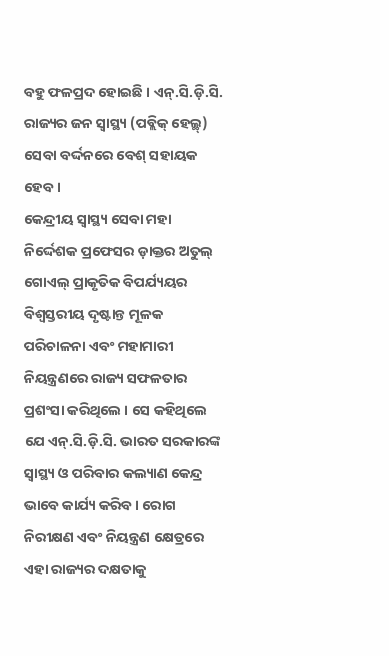ବହୁ ଫଳପ୍ରଦ ହୋଇଛି । ଏନ୍.ସି.ଡ଼ି.ସି. ରାଜ୍ୟର ଜନ ସ୍ୱାସ୍ଥ୍ୟ (ପବ୍ଲିକ୍ ହେଲ୍ଥ୍) ସେବା ବର୍ଦ୍ଦନରେ ବେଶ୍ ସହାୟକ ହେବ ।
କେନ୍ଦ୍ରୀୟ ସ୍ୱାସ୍ଥ୍ୟ ସେବା ମହା ନିର୍ଦ୍ଦେଶକ ପ୍ରଫେସର ଡ଼ାକ୍ତର ଅତୁଲ୍ ଗୋଏଲ୍ ପ୍ରାକୃତିକ ବିପର୍ଯ୍ୟୟର ବିଶ୍ୱସ୍ତରୀୟ ଦୃଷ୍ଟାନ୍ତ ମୂଳକ ପରିଚାଳନା ଏବଂ ମହାମାରୀ ନିୟନ୍ତ୍ରଣରେ ରାଜ୍ୟ ସଫଳତାର ପ୍ରଶଂସା କରିଥିଲେ । ସେ କହିଥିଲେ ଯେ ଏନ୍.ସି.ଡ଼ି.ସି. ଭାରତ ସରକାରଙ୍କ ସ୍ୱାସ୍ଥ୍ୟ ଓ ପରିବାର କଲ୍ୟାଣ କେନ୍ଦ୍ର ଭାବେ କାର୍ଯ୍ୟ କରିବ । ରୋଗ ନିରୀକ୍ଷଣ ଏବଂ ନିୟନ୍ତ୍ରଣ କ୍ଷେତ୍ରରେ ଏହା ରାଜ୍ୟର ଦକ୍ଷତାକୁ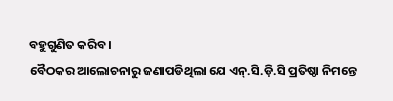ବହୁଗୁଣିତ କରିବ ।
ବୈଠକର ଆଲୋଚନାରୁ ଜଣାପଡିଥିଲା ଯେ ଏନ୍.ସି.ଡ଼ି.ସି ପ୍ରତିଷ୍ଠା ନିମନ୍ତେ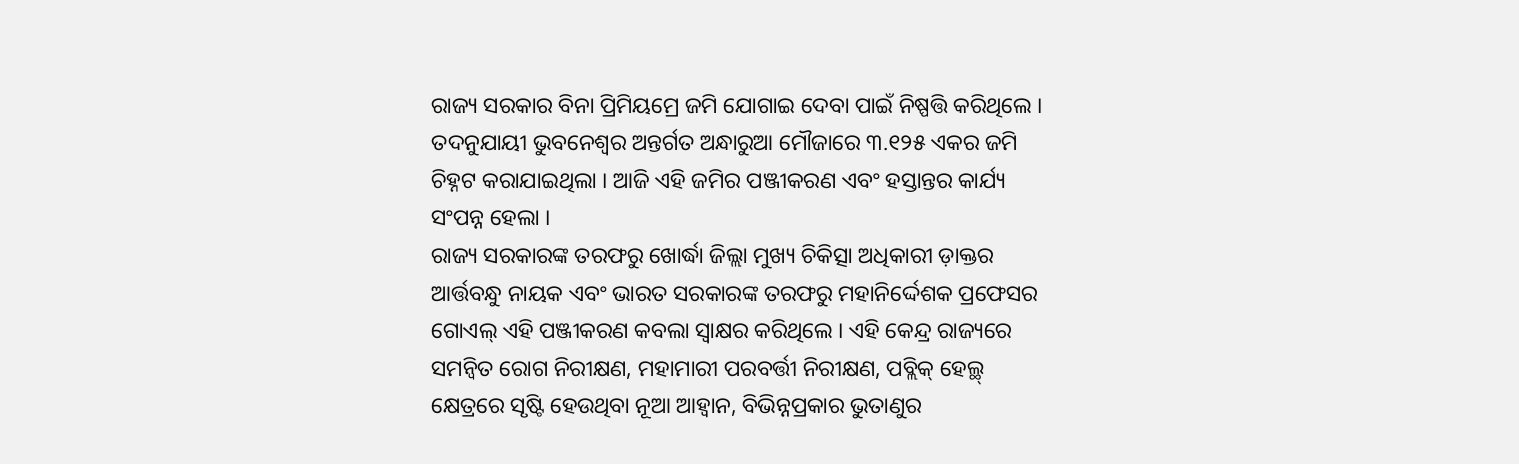ରାଜ୍ୟ ସରକାର ବିନା ପ୍ରିମିୟମ୍ରେ ଜମି ଯୋଗାଇ ଦେବା ପାଇଁ ନିଷ୍ପତ୍ତି କରିଥିଲେ । ତଦନୁଯାୟୀ ଭୁବନେଶ୍ୱର ଅନ୍ତର୍ଗତ ଅନ୍ଧାରୁଆ ମୌଜାରେ ୩.୧୨୫ ଏକର ଜମି ଚିହ୍ନଟ କରାଯାଇଥିଲା । ଆଜି ଏହି ଜମିର ପଞ୍ଜୀକରଣ ଏବଂ ହସ୍ତାନ୍ତର କାର୍ଯ୍ୟ ସଂପନ୍ନ ହେଲା ।
ରାଜ୍ୟ ସରକାରଙ୍କ ତରଫରୁ ଖୋର୍ଦ୍ଧା ଜିଲ୍ଲା ମୁଖ୍ୟ ଚିକିତ୍ସା ଅଧିକାରୀ ଡ଼ାକ୍ତର ଆର୍ତ୍ତବନ୍ଧୁ ନାୟକ ଏବଂ ଭାରତ ସରକାରଙ୍କ ତରଫରୁ ମହାନିର୍ଦ୍ଦେଶକ ପ୍ରଫେସର ଗୋଏଲ୍ ଏହି ପଞ୍ଜୀକରଣ କବଲା ସ୍ୱାକ୍ଷର କରିଥିଲେ । ଏହି କେନ୍ଦ୍ର ରାଜ୍ୟରେ ସମନ୍ୱିତ ରୋଗ ନିରୀକ୍ଷଣ, ମହାମାରୀ ପରବର୍ତ୍ତୀ ନିରୀକ୍ଷଣ, ପବ୍ଲିକ୍ ହେଲ୍ଥ୍ କ୍ଷେତ୍ରରେ ସୃଷ୍ଟି ହେଉଥିବା ନୂଆ ଆହ୍ୱାନ, ବିଭିନ୍ନପ୍ରକାର ଭୁତାଣୁର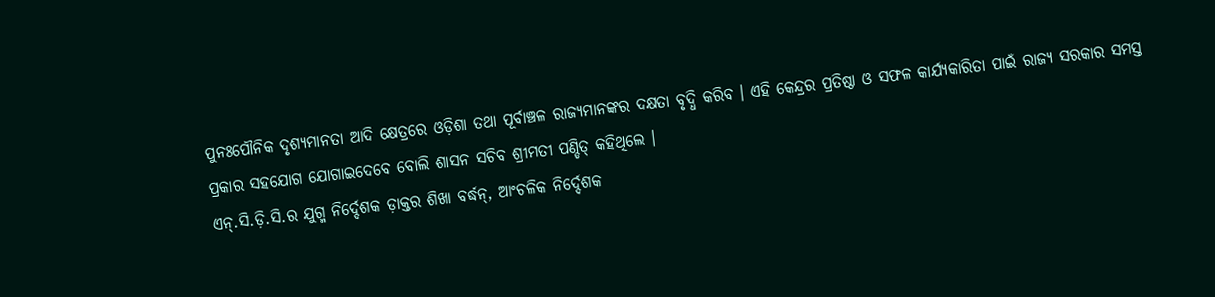ପୁନଃପୌନିକ ଦୃଶ୍ୟମାନତା ଆଦି କ୍ଷେତ୍ରରେ ଓଡ଼ିଶା ତଥା ପୂର୍ବାଞ୍ଚଳ ରାଜ୍ୟମାନଙ୍କର ଦକ୍ଷତା ବୃଦ୍ଧି କରିବ । ଏହି କେନ୍ଦ୍ରର ପ୍ରତିଷ୍ଠା ଓ ସଫଳ କାର୍ଯ୍ୟକାରିତା ପାଇଁ ରାଜ୍ୟ ସରକାର ସମସ୍ତ ପ୍ରକାର ସହଯୋଗ ଯୋଗାଇଦେବେ ବୋଲି ଶାସନ ସଚିବ ଶ୍ରୀମତୀ ପଣ୍ଡିତ୍ କହିଥିଲେ ।
ଏନ୍.ସି.ଡ଼ି.ସି.ର ଯୁଗ୍ମ ନିର୍ଦ୍ଦେଶକ ଡ଼ାକ୍ତର ଶିଖା ବର୍ଦ୍ଧନ୍, ଆଂଚଳିକ ନିର୍ଦ୍ଦେଶକ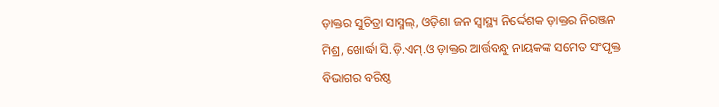ଡ଼ାକ୍ତର ସୁଚିତ୍ରା ସାସ୍ମଲ୍, ଓଡ଼ିଶା ଜନ ସ୍ୱାସ୍ଥ୍ୟ ନିର୍ଦ୍ଦେଶକ ଡ଼ାକ୍ତର ନିରଞ୍ଜନ ମିଶ୍ର, ଖୋର୍ଦ୍ଧା ସି.ଡ଼ି.ଏମ୍.ଓ ଡ଼ାକ୍ତର ଆର୍ତ୍ତବନ୍ଧୁ ନାୟକଙ୍କ ସମେତ ସଂପୃକ୍ତ ବିଭାଗର ବରିଷ୍ଠ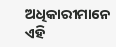ଅଧିକାରୀମାନେ ଏହି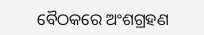ବୈଠକରେ ଅଂଶଗ୍ରହଣ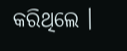କରିଥିଲେ ।